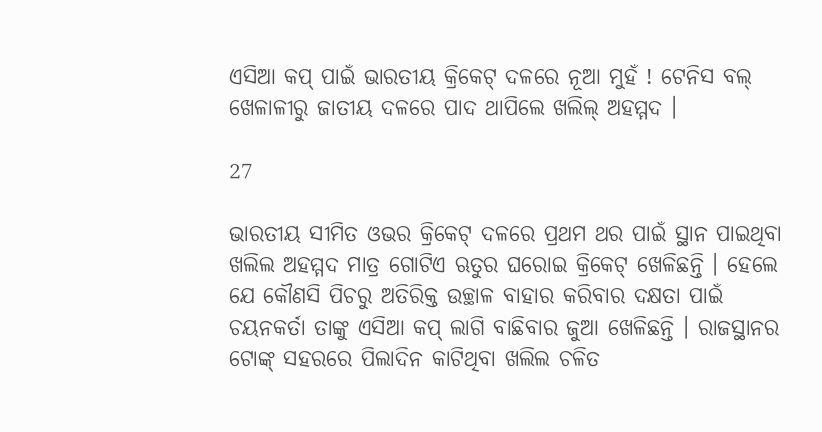ଏସିଆ କପ୍ ପାଇଁ ଭାରତୀୟ କ୍ରିକେଟ୍ ଦଳରେ ନୂଆ ମୁହଁ ! ଟେନିସ ବଲ୍ ଖେଳାଳୀରୁ ଜାତୀୟ ଦଳରେ ପାଦ ଥାପିଲେ ଖଲିଲ୍ ଅହମ୍ମଦ ।

27

ଭାରତୀୟ ସୀମିତ ଓଭର କ୍ରିକେଟ୍ ଦଳରେ ପ୍ରଥମ ଥର ପାଇଁ ସ୍ଥାନ ପାଇଥିବା ଖଲିଲ ଅହମ୍ମଦ ମାତ୍ର ଗୋଟିଏ ଋତୁର ଘରୋଇ କ୍ରିକେଟ୍ ଖେଳିଛନ୍ତି । ହେଲେ ଯେ କୌଣସି ପିଚରୁ ଅତିରିକ୍ତ ଉଚ୍ଛାଳ ବାହାର କରିବାର ଦକ୍ଷତା ପାଇଁ ଚୟନକର୍ତା ତାଙ୍କୁ ଏସିଆ କପ୍ ଲାଗି ବାଛିବାର ଜୁଆ ଖେଳିଛନ୍ତି । ରାଜସ୍ଥାନର ଟୋଙ୍କ୍ ସହରରେ ପିଲାଦିନ କାଟିଥିବା ଖଲିଲ ଚଳିତ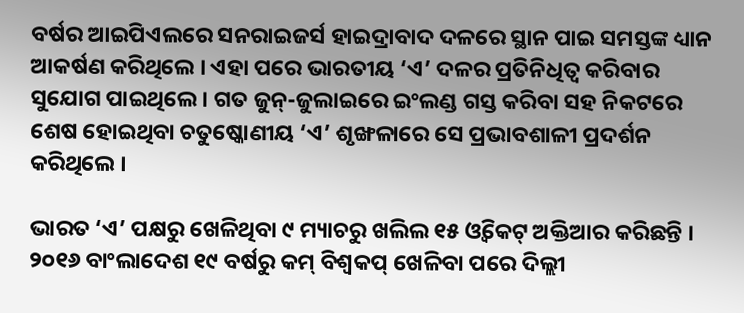ବର୍ଷର ଆଇପିଏଲରେ ସନରାଇଜର୍ସ ହାଇଦ୍ରାବାଦ ଦଳରେ ସ୍ଥାନ ପାଇ ସମସ୍ତଙ୍କ ଧ୍ୟାନ ଆକର୍ଷଣ କରିଥିଲେ । ଏହା ପରେ ଭାରତୀୟ ‘ଏ’ ଦଳର ପ୍ରତିନିଧିତ୍ୱ କରିବାର ସୁଯୋଗ ପାଇଥିଲେ । ଗତ ଜୁନ୍-ଜୁଲାଇରେ ଇଂଲଣ୍ଡ ଗସ୍ତ କରିବା ସହ ନିକଟରେ ଶେଷ ହୋଇଥିବା ଚତୁଷ୍କୋଣୀୟ ‘ଏ’ ଶୃଙ୍ଖଳାରେ ସେ ପ୍ରଭାବଶାଳୀ ପ୍ରଦର୍ଶନ କରିଥିଲେ ।

ଭାରତ ‘ଏ’ ପକ୍ଷରୁ ଖେଳିଥିବା ୯ ମ୍ୟାଚରୁ ଖଲିଲ ୧୫ ଓ୍ଵିକେଟ୍ ଅକ୍ତିଆର କରିଛନ୍ତି । ୨୦୧୬ ବାଂଲାଦେଶ ୧୯ ବର୍ଷରୁ କମ୍ ବିଶ୍ୱକପ୍ ଖେଳିବା ପରେ ଦିଲ୍ଲୀ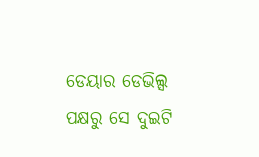ଡେୟାର ଡେଭିଲ୍ସ ପକ୍ଷରୁ ସେ ଦୁଇଟି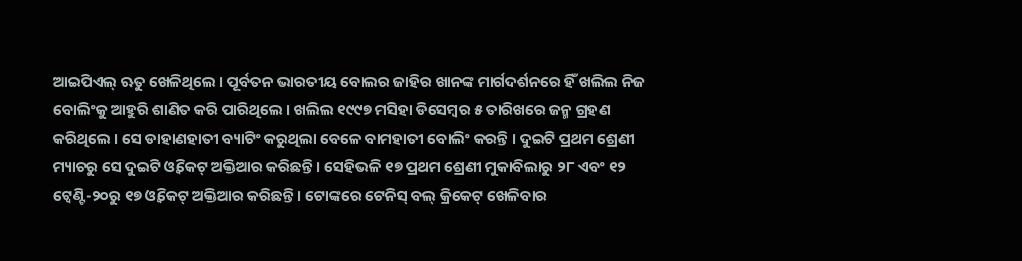ଆଇପିଏଲ୍ ଋତୁ ଖେଳିଥିଲେ । ପୂର୍ବତନ ଭାରତୀୟ ବୋଲର ଜାହିର ଖାନଙ୍କ ମାର୍ଗଦର୍ଶନରେ ହିଁ ଖଲିଲ ନିଜ ବୋଲିଂକୁ ଆହୁରି ଶାଣିତ କରି ପାରିଥିଲେ । ଖଲିଲ ୧୯୯୭ ମସିହା ଡିସେମ୍ବର ୫ ତାରିଖରେ ଜନ୍ମ ଗ୍ରହଣ କରିଥିଲେ । ସେ ଡାହାଣହାତୀ ବ୍ୟାଟିଂ କରୁଥିଲା ବେଳେ ବାମହାତୀ ବୋଲିଂ କରନ୍ତି । ଦୁଇଟି ପ୍ରଥମ ଶ୍ରେଣୀ ମ୍ୟାଚରୁ ସେ ଦୁଇଟି ଓ୍ଵିକେଟ୍ ଅକ୍ତିଆର କରିଛନ୍ତି । ସେହିଭଳି ୧୭ ପ୍ରଥମ ଶ୍ରେଣୀ ମୁକାବିଲାରୁ ୨୮ ଏବଂ ୧୨ ଟ୍ୱେଣ୍ଟି-୨୦ରୁ ୧୭ ଓ୍ଵିକେଟ୍ ଅକ୍ତିଆର କରିଛନ୍ତି । ଟୋଙ୍କରେ ଟେନିସ୍ ବଲ୍ କ୍ରିକେଟ୍ ଖେଳିବାର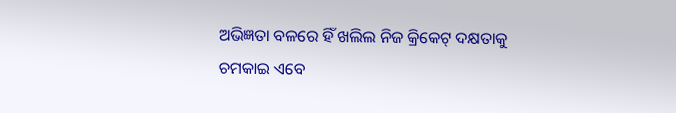ଅଭିଜ୍ଞତା ବଳରେ ହିଁ ଖଲିଲ ନିଜ କ୍ରିକେଟ୍ ଦକ୍ଷତାକୁ ଚମକାଇ ଏବେ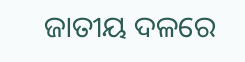ଜାତୀୟ ଦଳରେ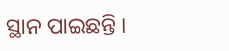ସ୍ଥାନ ପାଇଛନ୍ତି ।